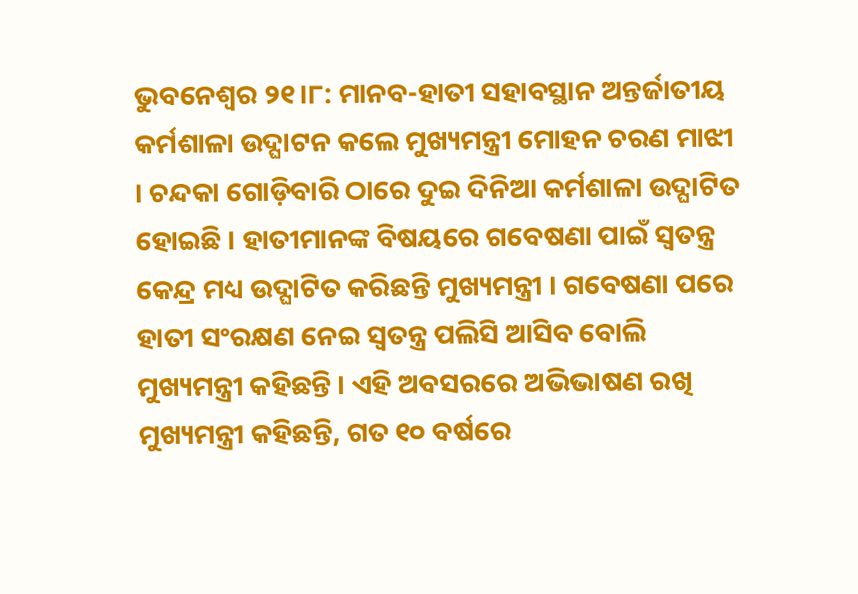ଭୁବନେଶ୍ବର ୨୧।୮: ମାନବ-ହାତୀ ସହାବସ୍ଥାନ ଅନ୍ତର୍ଜାତୀୟ କର୍ମଶାଳା ଉଦ୍ଘାଟନ କଲେ ମୁଖ୍ୟମନ୍ତ୍ରୀ ମୋହନ ଚରଣ ମାଝୀ । ଚନ୍ଦକା ଗୋଡ଼ିବାରି ଠାରେ ଦୁଇ ଦିନିଆ କର୍ମଶାଳା ଉଦ୍ଘାଟିତ ହୋଇଛି । ହାତୀମାନଙ୍କ ବିଷୟରେ ଗବେଷଣା ପାଇଁ ସ୍ବତନ୍ତ୍ର କେନ୍ଦ୍ର ମଧ୍ୟ ଉଦ୍ଘାଟିତ କରିଛନ୍ତି ମୁଖ୍ୟମନ୍ତ୍ରୀ । ଗବେଷଣା ପରେ ହାତୀ ସଂରକ୍ଷଣ ନେଇ ସ୍ବତନ୍ତ୍ର ପଲିସି ଆସିବ ବୋଲି ମୁଖ୍ୟମନ୍ତ୍ରୀ କହିଛନ୍ତି । ଏହି ଅବସରରେ ଅଭିଭାଷଣ ରଖି ମୁଖ୍ୟମନ୍ତ୍ରୀ କହିଛନ୍ତି, ଗତ ୧୦ ବର୍ଷରେ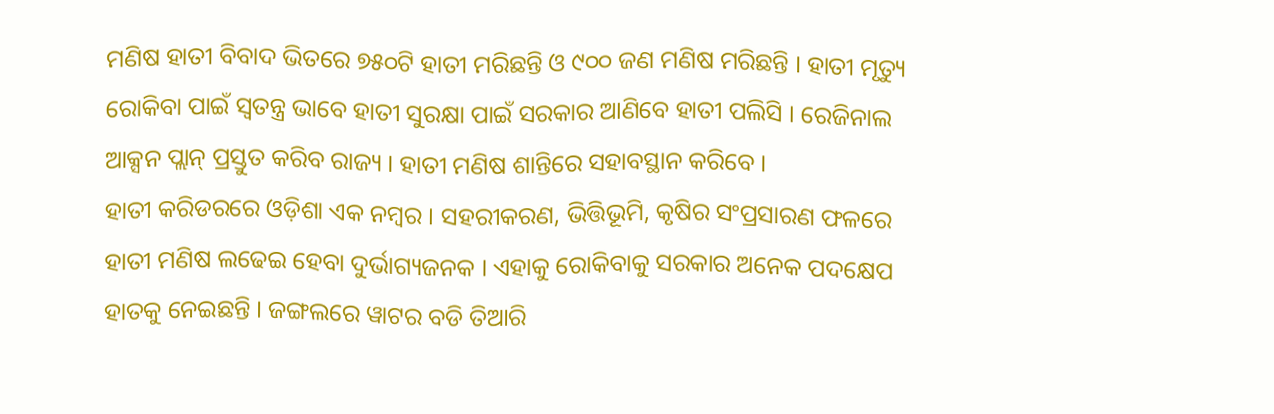ମଣିଷ ହାତୀ ବିବାଦ ଭିତରେ ୭୫୦ଟି ହାତୀ ମରିଛନ୍ତି ଓ ୯୦୦ ଜଣ ମଣିଷ ମରିଛନ୍ତି । ହାତୀ ମୃତ୍ୟୁ ରୋକିବା ପାଇଁ ସ୍ବତନ୍ତ୍ର ଭାବେ ହାତୀ ସୁରକ୍ଷା ପାଇଁ ସରକାର ଆଣିବେ ହାତୀ ପଲିସି । ରେଜିନାଲ ଆକ୍ସନ ପ୍ଲାନ୍ ପ୍ରସ୍ତୁତ କରିବ ରାଜ୍ୟ । ହାତୀ ମଣିଷ ଶାନ୍ତିରେ ସହାବସ୍ଥାନ କରିବେ ।
ହାତୀ କରିଡରରେ ଓଡ଼ିଶା ଏକ ନମ୍ବର । ସହରୀକରଣ, ଭିତ୍ତିଭୂମି, କୃଷିର ସଂପ୍ରସାରଣ ଫଳରେ ହାତୀ ମଣିଷ ଲଢେଇ ହେବା ଦୁର୍ଭାଗ୍ୟଜନକ । ଏହାକୁ ରୋକିବାକୁ ସରକାର ଅନେକ ପଦକ୍ଷେପ ହାତକୁ ନେଇଛନ୍ତି । ଜଙ୍ଗଲରେ ୱାଟର ବଡି ତିଆରି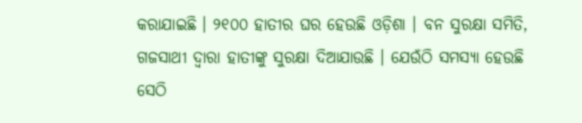କରାଯାଇଛି । ୨୧୦୦ ହାତୀର ଘର ହେଉଛି ଓଡ଼ିଶା । ବନ ସୁରକ୍ଷା ସମିତି, ଗଜସାଥୀ ଦ୍ୱାରା ହାତୀଙ୍କୁ ସୁରକ୍ଷା ଦିଆଯାଉଛି । ଯେଉଁଠି ସମସ୍ୟା ହେଉଛି ସେଠି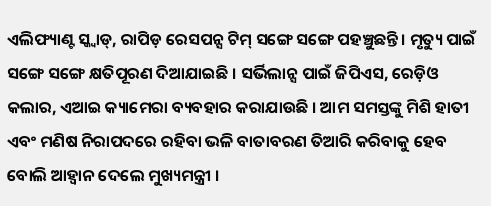ଏଲିଫ୍ୟାଣ୍ଟ ସ୍କ୍ୱାଡ୍, ରାପିଡ଼ ରେସପନ୍ସ ଟିମ୍ ସଙ୍ଗେ ସଙ୍ଗେ ପହଞ୍ଚୁଛନ୍ତି । ମୃତ୍ୟୁ ପାଇଁ ସଙ୍ଗେ ସଙ୍ଗେ କ୍ଷତିପୂରଣ ଦିଆଯାଇଛି । ସର୍ଭିଲାନ୍ସ ପାଇଁ ଜିପିଏସ, ରେଡ଼ିଓ କଲାର, ଏଆଇ କ୍ୟାମେରା ବ୍ୟବହାର କରାଯାଉଛି । ଆମ ସମସ୍ତଙ୍କୁ ମିଶି ହାତୀ ଏବଂ ମଣିଷ ନିରାପଦରେ ରହିବା ଭଳି ବାତାବରଣ ତିଆରି କରିବାକୁ ହେବ ବୋଲି ଆହ୍ୱାନ ଦେଲେ ମୁଖ୍ୟମନ୍ତ୍ରୀ ।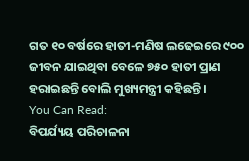ଗତ ୧୦ ବର୍ଷରେ ହାତୀ-ମଣିଷ ଲଢେଇରେ ୯୦୦ ଜୀବନ ଯାଇଥିବା ବେଳେ ୭୫୦ ହାତୀ ପ୍ରାଣ ହରାଇଛନ୍ତି ବୋଲି ମୁଖ୍ୟମନ୍ତ୍ରୀ କହିଛନ୍ତି ।
You Can Read:
ବିପର୍ଯ୍ୟୟ ପରିଚାଳନା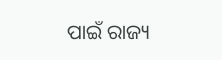ପାଇଁ ରାଜ୍ୟ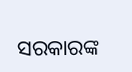ସରକାରଙ୍କ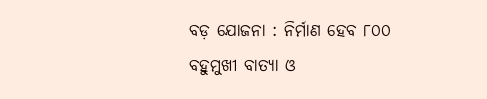ବଡ଼ ଯୋଜନା : ନିର୍ମାଣ ହେବ ୮୦୦ ବହୁମୁଖୀ ବାତ୍ୟା ଓ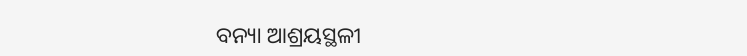ବନ୍ୟା ଆଶ୍ରୟସ୍ଥଳୀ